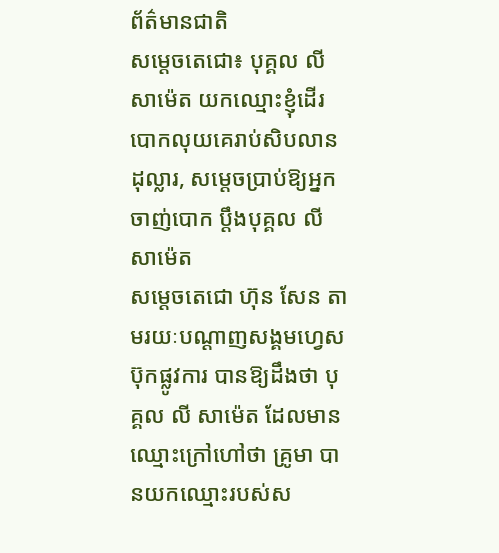ព័ត៌មានជាតិ
សម្ដេចតេជោ៖ បុគ្គល លី សាម៉េត យកឈ្មោះខ្ញុំដើរបោកលុយគេរាប់សិបលានដុល្លារ, សម្ដេចប្រាប់ឱ្យអ្នកចាញ់បោក ប្ដឹងបុគ្គល លី សាម៉េត
សម្ដេចតេជោ ហ៊ុន សែន តាមរយៈបណ្ដាញសង្គមហ្វេសប៊ុកផ្លូវការ បានឱ្យដឹងថា បុគ្គល លី សាម៉េត ដែលមានឈ្មោះក្រៅហៅថា គ្រូមា បានយកឈ្មោះរបស់ស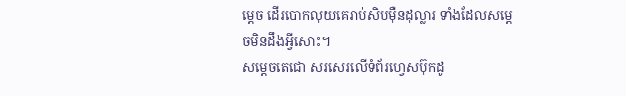ម្ដេច ដើរបោកលុយគេរាប់សិបម៉ឺនដុល្លារ ទាំងដែលសម្ដេចមិនដឹងអ្វីសោះ។
សម្ដេចតេជោ សរសេរលើទំព័រហ្វេសប៊ុកដូ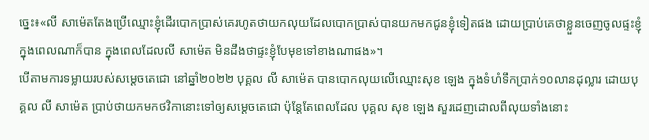ច្នេះ៖«លី សាម៉េតតែងប្រើឈ្មោះខ្ញុំដើរបោកប្រាស់គេរហូតថាយកលុយដែលបោកប្រាស់បានយកមកជូនខ្ញុំទៀតផង ដោយប្រាប់គេថាខ្លួនចេញចូលផ្ទះខ្ញុំ ក្នុងពេលណាក៏បាន ក្នុងពេលដែលលី សាម៉េត មិនដឹងថាផ្ទះខ្ញុំបែមុខទៅខាងណាផង»។
បើតាមការទម្លាយរបស់សម្ដេចតេជោ នៅឆ្នាំ២០២២ បុគ្គល លី សាម៉េត បានបោកលុយលើឈ្មោះសុខ ឡេង ក្នុងទំហំទឹកប្រាក់១០លានដុល្លារ ដោយបុគ្គល លី សាម៉េត ប្រាប់ថាយកមកថវិកានោះទៅឲ្យសម្ដេចតេជោ ប៉ុន្តែតែពេលដែល បុគ្គល សុខ ឡេង សួរដេញដោលពីលុយទាំងនោះ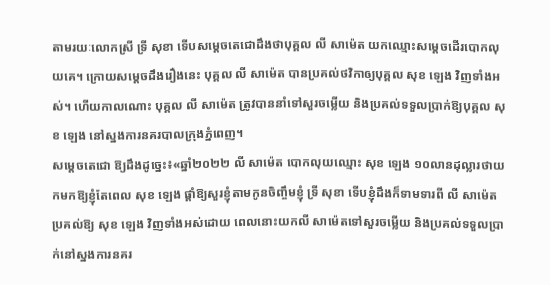តាមរយៈលោកស្រី ទ្រី សុខា ទើបសម្ដេចតេជោដឹងថាបុគ្គល លី សាម៉េត យកឈ្មោះសម្ដេចដើរបោកលុយគេ។ ក្រោយសម្ដេចដឹងរឿងនេះ បុគ្គល លី សាម៉េត បានប្រគល់ថវិកាឲ្យបុគ្គល សុខ ឡេង វិញទាំងអស់។ ហើយកាលណោះ បុគ្គល លី សាម៉េត ត្រូវបាននាំទៅសួរចម្លើយ និងប្រគល់ទទួលប្រាក់ឱ្យបុគ្គល សុខ ឡេង នៅស្នងការនគរបាលក្រុងភ្នំពេញ។
សម្ដេចតេជោ ឱ្យដឹងដូច្នេះ៖«ឆ្នាំ២០២២ លី សាម៉េត បោកលុយឈ្មោះ សុខ ឡេង ១០លានដុល្លារថាយកមកឱ្យខ្ញុំតែពេល សុខ ឡេង ផ្តាំឱ្យសួរខ្ញុំតាមកូនចិញ្ចឹមខ្ញុំ ទ្រី សុខា ទើបខ្ញុំដឹងក៏ទាមទារពី លី សាម៉េត ប្រគល់ឱ្យ សុខ ឡេង វិញទាំងអស់ដោយ ពេលនោះយកលី សាម៉េតទៅសួរចម្លើយ និងប្រគល់ទទួលប្រាក់នៅស្នងការនគរ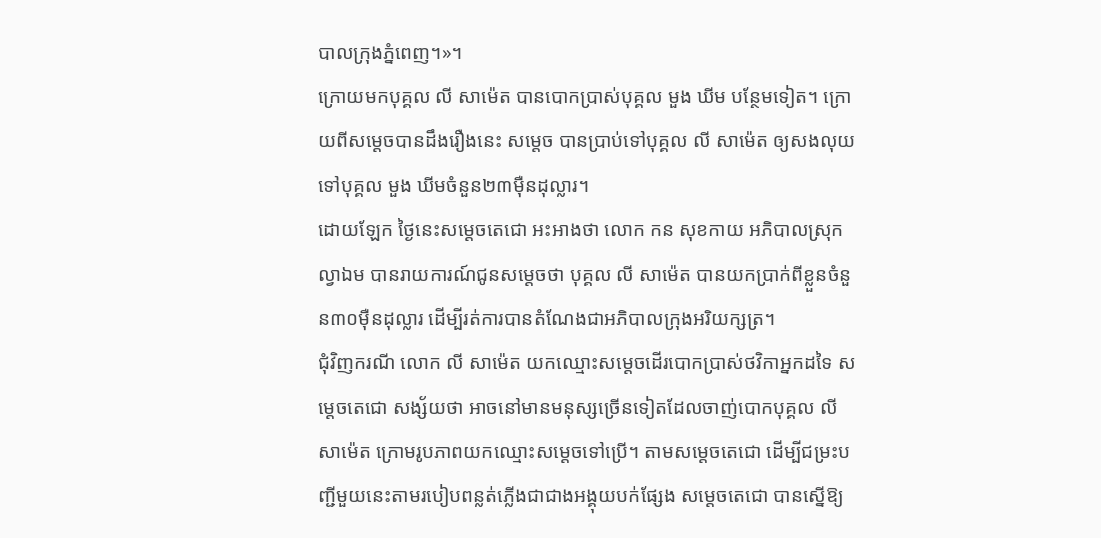បាលក្រុងភ្នំពេញ។»។
ក្រោយមកបុគ្គល លី សាម៉េត បានបោកប្រាស់បុគ្គល មួង ឃីម បន្ថែមទៀត។ ក្រោយពីសម្ដេចបានដឹងរឿងនេះ សម្ដេច បានប្រាប់ទៅបុគ្គល លី សាម៉េត ឲ្យសងលុយទៅបុគ្គល មួង ឃីមចំនួន២៣មុឺនដុល្លារ។
ដោយឡែក ថ្ងៃនេះសម្ដេចតេជោ អះអាងថា លោក កន សុខកាយ អភិបាលស្រុកល្វាឯម បានរាយការណ៍ជូនសម្ដេចថា បុគ្គល លី សាម៉េត បានយកប្រាក់ពីខ្លួនចំនួន៣០មុឺនដុល្លារ ដើម្បីរត់ការបានតំណែងជាអភិបាលក្រុងអរិយក្សត្រ។
ជុំវិញករណី លោក លី សាម៉េត យកឈ្មោះសម្ដេចដើរបោកប្រាស់ថវិកាអ្នកដទៃ សម្ដេចតេជោ សង្ស័យថា អាចនៅមានមនុស្សច្រើនទៀតដែលចាញ់បោកបុគ្គល លី សាម៉េត ក្រោមរូបភាពយកឈ្មោះសម្ដេចទៅប្រើ។ តាមសម្ដេចតេជោ ដើម្បីជម្រះបញ្ជីមួយនេះតាមរបៀបពន្លត់ភ្លើងជាជាងអង្គុយបក់ផ្សែង សម្ដេចតេជោ បានស្នើឱ្យ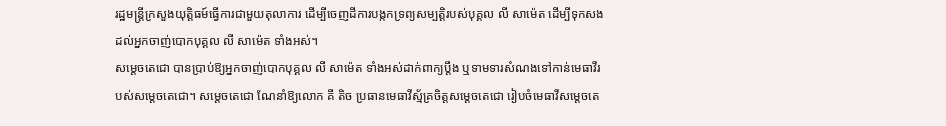រដ្ឋមន្ត្រីក្រសួងយុត្តិធម៍ធ្វើការជាមួយតុលាការ ដើម្បីចេញដីការបង្កកទ្រព្យសម្បត្តិរបស់បុគ្គល លី សាម៉េត ដើម្បីទុកសងដល់អ្នកចាញ់បោកបុគ្គល លី សាម៉េត ទាំងអស់។
សម្ដេចតេជោ បានប្រាប់ឱ្យអ្នកចាញ់បោកបុគ្គល លី សាម៉េត ទាំងអស់ដាក់ពាក្យប្តឹង ឬទាមទារសំណងទៅកាន់មេធាវីរបស់សម្តេចតេជោ។ សម្ដេចតេជោ ណែនាំឱ្យលោក គី តិច ប្រធានមេធាវីស្ម័គ្រចិត្តសម្ដេចតេជោ រៀបចំមេធាវីសម្តេចតេ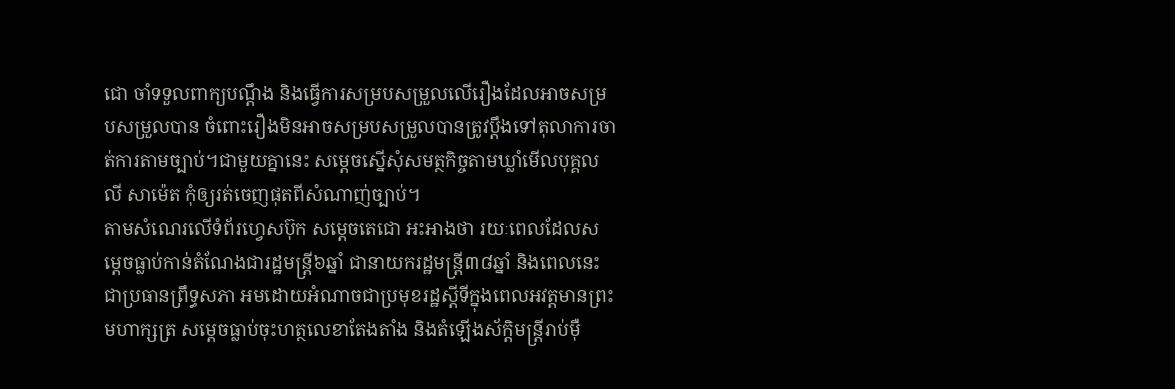ជោ ចាំទទួលពាក្យបណ្តឹង និងធ្វើការសម្របសម្រួលលើរឿងដែលអាចសម្របសម្រួលបាន ចំពោះរឿងមិនអាចសម្របសម្រួលបានត្រូវប្តឹងទៅតុលាការចាត់ការតាមច្បាប់។ជាមួយគ្នានេះ សម្ដេចស្នើសុំសមត្ថកិច្ចតាមឃ្លាំមើលបុគ្គល លី សាម៉េត កុំឲ្យរត់ចេញផុតពីសំណាញ់ច្បាប់។
តាមសំណេរលើទំព័រហ្វេសប៊ុក សម្ដេចតេជោ អះអាងថា រយៈពេលដែលសម្ដេចធ្លាប់កាន់តំណែងជារដ្ឋមន្ត្រី៦ឆ្នាំ ជានាយករដ្ឋមន្ត្រី៣៨ឆ្នាំ និងពេលនេះជាប្រធានព្រឹទ្ធសភា អមដោយអំណាចជាប្រមុខរដ្ឋស្តីទីក្នុងពេលអវត្តមានព្រះមហាក្សត្រ សម្ដេចធ្លាប់ចុះហត្ថលេខាតែងតាំង និងតំឡើងស័ក្ដិមន្ត្រីរាប់មុឺ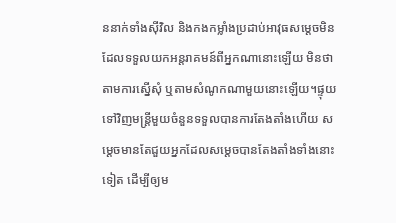ននាក់ទាំងសុីវិល និងកងកម្លាំងប្រដាប់អាវុធសម្ដេចមិនដែលទទួលយកអន្តរាគមន៍ពីអ្នកណានោះឡើយ មិនថាតាមការស្នើសុំ ឬតាមសំណូកណាមួយនោះឡើយ។ផ្ទុយទៅវិញមន្ត្រីមួយចំនួនទទួលបានការតែងតាំងហើយ សម្ដេចមានតែជួយអ្នកដែលសម្ដេចបានតែងតាំងទាំងនោះទៀត ដើម្បីឲ្យម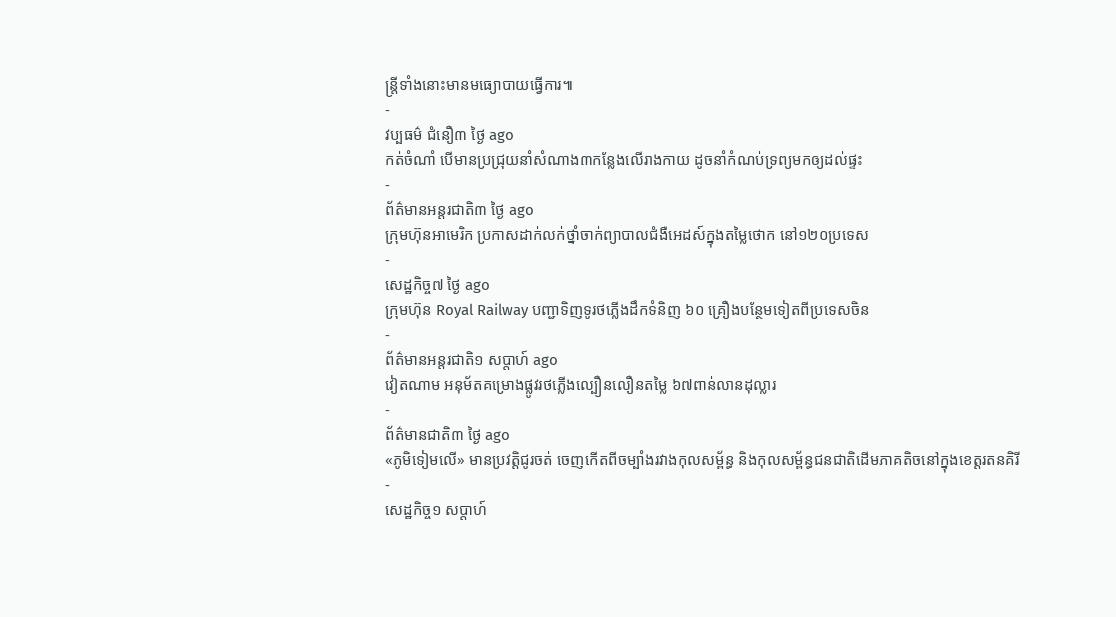ន្ត្រីទាំងនោះមានមធ្យោបាយធ្វើការ៕
-
វប្បធម៌ ជំនឿ៣ ថ្ងៃ ago
កត់ចំណាំ បើមានប្រជ្រុយនាំសំណាង៣កន្លែងលើរាងកាយ ដូចនាំកំណប់ទ្រព្យមកឲ្យដល់ផ្ទះ
-
ព័ត៌មានអន្ដរជាតិ៣ ថ្ងៃ ago
ក្រុមហ៊ុនអាមេរិក ប្រកាសដាក់លក់ថ្នាំចាក់ព្យាបាលជំងឺអេដស៍ក្នុងតម្លៃថោក នៅ១២០ប្រទេស
-
សេដ្ឋកិច្ច៧ ថ្ងៃ ago
ក្រុមហ៊ុន Royal Railway បញ្ជាទិញទូរថភ្លើងដឹកទំនិញ ៦០ គ្រឿងបន្ថែមទៀតពីប្រទេសចិន
-
ព័ត៌មានអន្ដរជាតិ១ សប្តាហ៍ ago
វៀតណាម អនុម័តគម្រោងផ្លូវរថភ្លើងល្បឿនលឿនតម្លៃ ៦៧ពាន់លានដុល្លារ
-
ព័ត៌មានជាតិ៣ ថ្ងៃ ago
«ភូមិទៀមលើ» មានប្រវត្តិជូរចត់ ចេញកើតពីចម្បាំងរវាងកុលសម្ព័ន្ធ និងកុលសម្ព័ន្ធជនជាតិដើមភាគតិចនៅក្នុងខេត្តរតនគិរី
-
សេដ្ឋកិច្ច១ សប្តាហ៍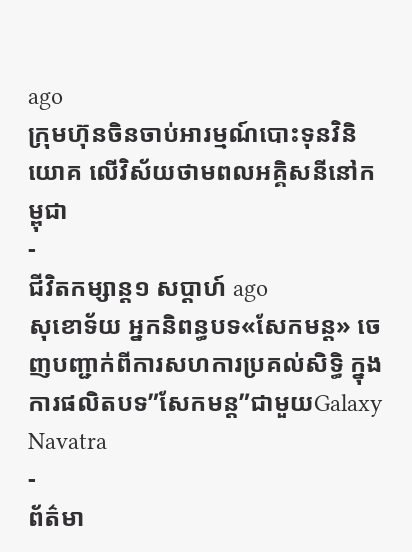ago
ក្រុមហ៊ុនចិនចាប់អារម្មណ៍បោះទុនវិនិយោគ លើវិស័យថាមពលអគ្គិសនីនៅកម្ពុជា
-
ជីវិតកម្សាន្ដ១ សប្តាហ៍ ago
សុខោទ័យ អ្នកនិពន្ធបទ«សែកមន្ដ» ចេញបញ្ជាក់ពីការសហការប្រគល់សិទ្ធិ ក្នុងការផលិតបទ”សែកមន្ត”ជាមួយGalaxy Navatra
-
ព័ត៌មា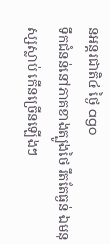នអន្ដរជាតិ៤ ថ្ងៃ ago
ទឹកជំនន់នៅភាគខាងត្បូងថៃ រឹតតែធ្ងន់ ឯមនុស្សស្លាប់ កើនច្រើនឡើងៗ